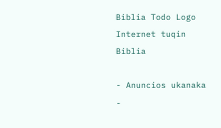Biblia Todo Logo
Internet tuqin Biblia

- Anuncios ukanaka -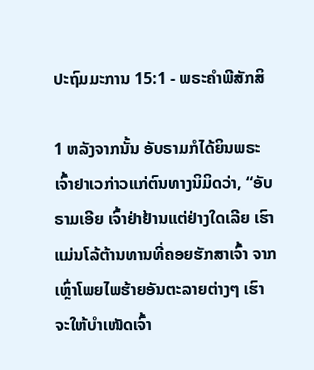ປະຖົມມະການ 15:1 - ພຣະຄຳພີສັກສິ

1 ຫລັງຈາກນັ້ນ ອັບຣາມກໍໄດ້ຍິນພຣະເຈົ້າຢາເວກ່າວແກ່ຕົນທາງນິມິດວ່າ, “ອັບຣາມເອີຍ ເຈົ້າຢ່າຢ້ານແຕ່ຢ່າງໃດເລີຍ ເຮົາແມ່ນໂລ້ຕ້ານທານທີ່ຄອຍຮັກສາເຈົ້າ ຈາກເຫຼົ່າໂພຍໄພຮ້າຍອັນຕະລາຍຕ່າງໆ ເຮົາຈະໃຫ້ບຳເໜັດເຈົ້າ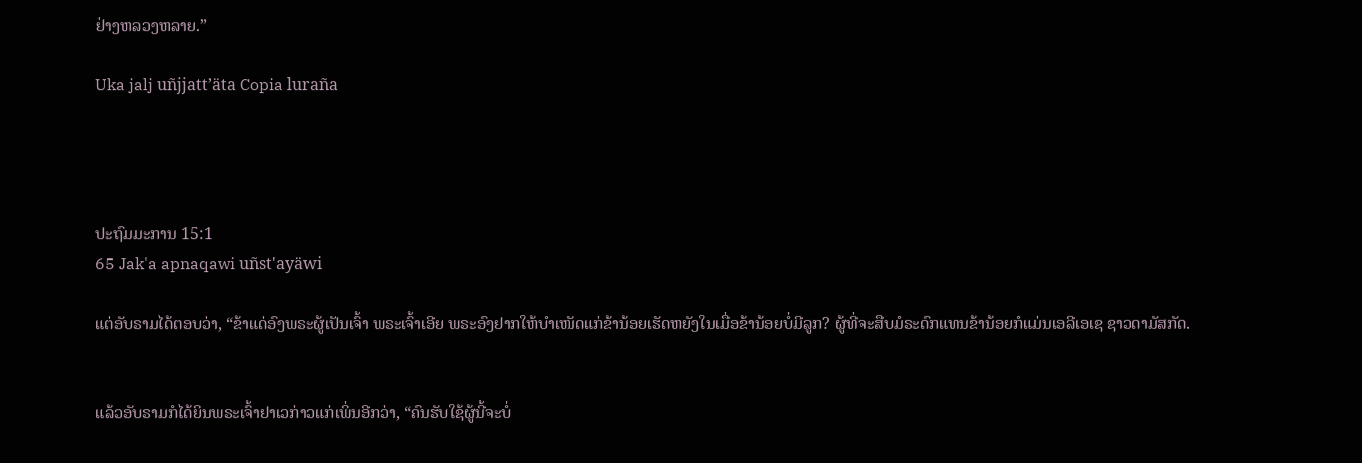ຢ່າງຫລວງຫລາຍ.”

Uka jalj uñjjattʼäta Copia luraña




ປະຖົມມະການ 15:1
65 Jak'a apnaqawi uñst'ayäwi

ແຕ່ອັບຣາມໄດ້ຕອບວ່າ, “ຂ້າແດ່ອົງພຣະຜູ້ເປັນເຈົ້າ ພຣະເຈົ້າເອີຍ ພຣະອົງຢາກໃຫ້ບຳເໜັດແກ່ຂ້ານ້ອຍເຮັດຫຍັງໃນເມື່ອຂ້ານ້ອຍບໍ່ມີລູກ? ຜູ້ທີ່ຈະສືບມໍຣະດົກແທນຂ້ານ້ອຍກໍແມ່ນເອລີເອເຊ ຊາວດາມັສກັດ.


ແລ້ວອັບຣາມກໍໄດ້ຍິນພຣະເຈົ້າຢາເວກ່າວແກ່ເພິ່ນອີກວ່າ, “ຄົນຮັບໃຊ້ຜູ້ນີ້ຈະບໍ່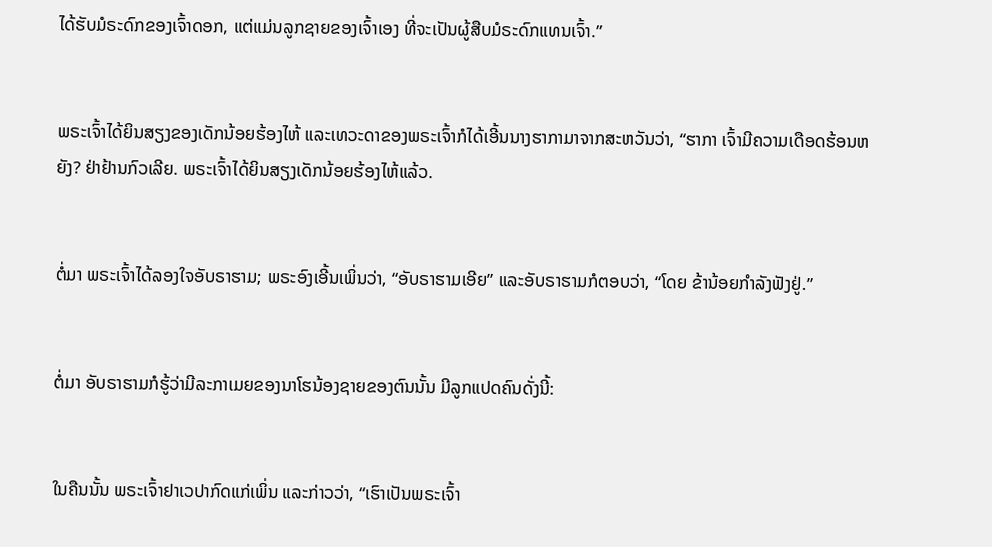ໄດ້ຮັບມໍຣະດົກຂອງເຈົ້າດອກ, ແຕ່ແມ່ນລູກຊາຍຂອງເຈົ້າເອງ ທີ່ຈະເປັນຜູ້ສືບມໍຣະດົກແທນເຈົ້າ.”


ພຣະເຈົ້າໄດ້ຍິນສຽງຂອງເດັກນ້ອຍຮ້ອງໄຫ້ ແລະເທວະດາຂອງພຣະເຈົ້າກໍໄດ້ເອີ້ນນາງຮາກາມາຈາກສະຫວັນວ່າ, “ຮາກາ ເຈົ້າມີຄວາມເດືອດຮ້ອນຫຍັງ? ຢ່າຢ້ານກົວເລີຍ. ພຣະເຈົ້າໄດ້ຍິນສຽງເດັກນ້ອຍຮ້ອງໄຫ້ແລ້ວ.


ຕໍ່ມາ ພຣະເຈົ້າໄດ້ລອງໃຈອັບຣາຮາມ; ພຣະອົງເອີ້ນເພິ່ນວ່າ, “ອັບຣາຮາມເອີຍ” ແລະອັບຣາຮາມກໍຕອບວ່າ, “ໂດຍ ຂ້ານ້ອຍກຳລັງຟັງຢູ່.”


ຕໍ່ມາ ອັບຣາຮາມກໍຮູ້ວ່າມີລະກາເມຍຂອງນາໂຮນ້ອງຊາຍຂອງຕົນນັ້ນ ມີລູກແປດຄົນດັ່ງນີ້:


ໃນຄືນນັ້ນ ພຣະເຈົ້າຢາເວປາກົດແກ່ເພິ່ນ ແລະກ່າວວ່າ, “ເຮົາເປັນພຣະເຈົ້າ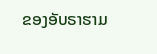ຂອງອັບຣາຮາມ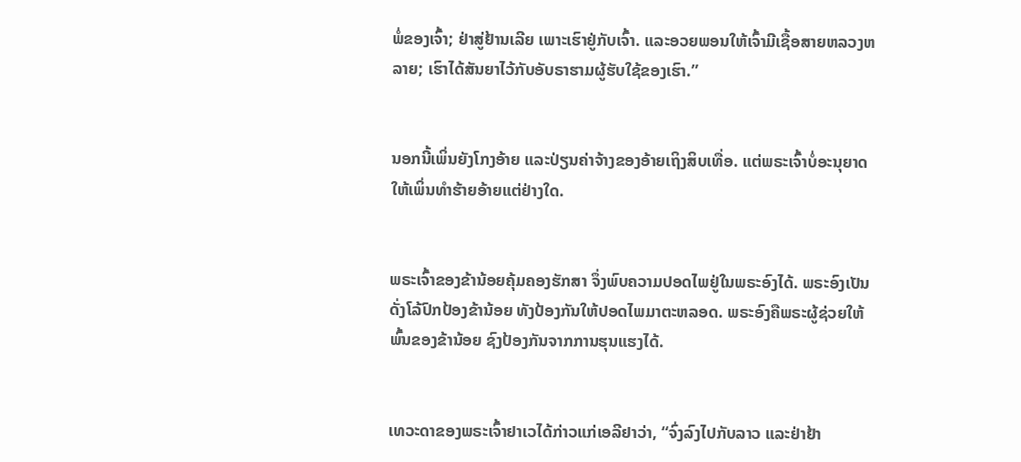ພໍ່ຂອງເຈົ້າ; ຢ່າສູ່ຢ້ານເລີຍ ເພາະເຮົາຢູ່ກັບເຈົ້າ. ແລະອວຍພອນໃຫ້ເຈົ້າມີເຊື້ອສາຍຫລວງຫລາຍ; ເຮົາໄດ້ສັນຍາໄວ້ກັບອັບຣາຮາມຜູ້ຮັບໃຊ້ຂອງເຮົາ.”


ນອກນີ້ເພິ່ນຍັງໂກງອ້າຍ ແລະປ່ຽນຄ່າຈ້າງຂອງອ້າຍເຖິງສິບເທື່ອ. ແຕ່ພຣະເຈົ້າບໍ່ອະນຸຍາດໃຫ້ເພິ່ນທຳຮ້າຍອ້າຍແຕ່ຢ່າງໃດ.


ພຣະເຈົ້າຂອງຂ້ານ້ອຍຄຸ້ມຄອງຮັກສາ ຈຶ່ງພົບຄວາມປອດໄພຢູ່ໃນພຣະອົງໄດ້. ພຣະອົງເປັນດັ່ງໂລ້ປົກປ້ອງຂ້ານ້ອຍ ທັງປ້ອງກັນໃຫ້ປອດໄພມາຕະຫລອດ. ພຣະອົງຄືພຣະຜູ້ຊ່ວຍໃຫ້ພົ້ນຂອງຂ້ານ້ອຍ ຊົງປ້ອງກັນຈາກການຮຸນແຮງໄດ້.


ເທວະດາຂອງພຣະເຈົ້າຢາເວໄດ້ກ່າວແກ່ເອລີຢາວ່າ, “ຈົ່ງລົງໄປກັບລາວ ແລະຢ່າຢ້າ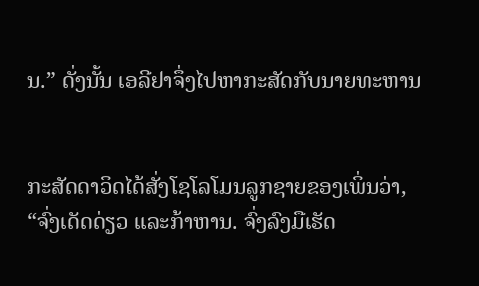ນ.” ດັ່ງນັ້ນ ເອລີຢາຈຶ່ງໄປຫາກະສັດກັບນາຍທະຫານ


ກະສັດດາວິດໄດ້ສັ່ງໂຊໂລໂມນລູກຊາຍຂອງເພິ່ນວ່າ, “ຈົ່ງເດັດດ່ຽວ ແລະກ້າຫານ. ຈົ່ງລົງມືເຮັດ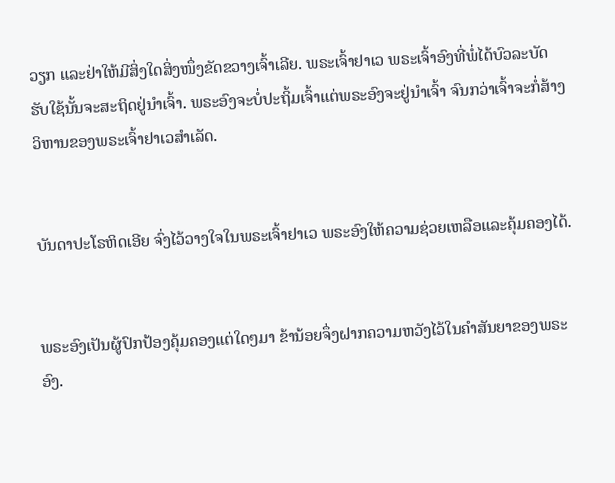ວຽກ ແລະຢ່າໃຫ້ມີສິ່ງໃດສິ່ງໜຶ່ງຂັດຂວາງເຈົ້າເລີຍ. ພຣະເຈົ້າຢາເວ ພຣະເຈົ້າອົງທີ່ພໍ່ໄດ້ບົວລະບັດຮັບໃຊ້ນັ້ນຈະສະຖິດຢູ່ນຳເຈົ້າ. ພຣະອົງຈະບໍ່ປະຖິ້ມເຈົ້າແຕ່ພຣະອົງຈະຢູ່ນຳເຈົ້າ ຈົນກວ່າເຈົ້າຈະກໍ່ສ້າງວິຫານຂອງພຣະເຈົ້າຢາເວສຳເລັດ.


ບັນດາປະໂຣຫິດເອີຍ ຈົ່ງໄວ້ວາງໃຈໃນພຣະເຈົ້າຢາເວ ພຣະອົງໃຫ້ຄວາມຊ່ວຍເຫລືອແລະຄຸ້ມຄອງໄດ້.


ພຣະອົງເປັນຜູ້ປົກປ້ອງຄຸ້ມຄອງແຕ່ໃດໆມາ ຂ້ານ້ອຍຈຶ່ງຝາກຄວາມຫວັງໄວ້ໃນຄຳສັນຍາຂອງພຣະອົງ.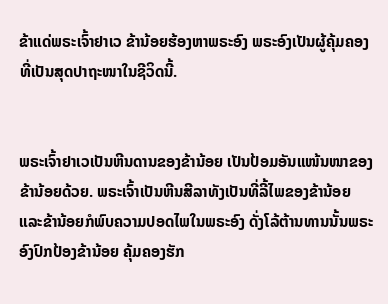ຂ້າແດ່ພຣະເຈົ້າຢາເວ ຂ້ານ້ອຍຮ້ອງຫາພຣະອົງ ພຣະອົງເປັນຜູ້ຄຸ້ມຄອງ ທີ່ເປັນສຸດປາຖະໜາໃນຊີວິດນີ້.


ພຣະເຈົ້າຢາເວເປັນຫີນດານຂອງຂ້ານ້ອຍ ເປັນປ້ອມອັນແໜ້ນໜາຂອງຂ້ານ້ອຍດ້ວຍ. ພຣະເຈົ້າເປັນຫີນສີລາທັງເປັນທີ່ລີ້ໄພຂອງຂ້ານ້ອຍ ແລະຂ້ານ້ອຍກໍພົບຄວາມປອດໄພໃນພຣະອົງ ດັ່ງໂລ້ຕ້ານທານນັ້ນພຣະອົງປົກປ້ອງຂ້ານ້ອຍ ຄຸ້ມຄອງຮັກ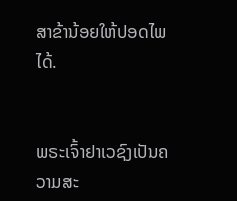ສາຂ້ານ້ອຍໃຫ້ປອດໄພໄດ້.


ພຣະເຈົ້າຢາເວຊົງເປັນຄວາມສະ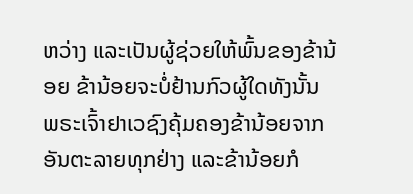ຫວ່າງ ແລະເປັນຜູ້ຊ່ວຍໃຫ້ພົ້ນຂອງຂ້ານ້ອຍ ຂ້ານ້ອຍຈະບໍ່ຢ້ານກົວຜູ້ໃດທັງນັ້ນ ພຣະເຈົ້າຢາເວຊົງຄຸ້ມຄອງຂ້ານ້ອຍຈາກອັນຕະລາຍທຸກຢ່າງ ແລະຂ້ານ້ອຍກໍ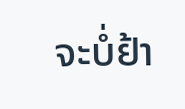ຈະບໍ່ຢ້າ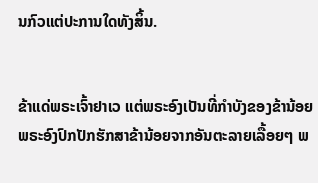ນກົວແຕ່ປະການໃດທັງສິ້ນ.


ຂ້າແດ່ພຣະເຈົ້າຢາເວ ແຕ່ພຣະອົງເປັນທີ່ກຳບັງຂອງຂ້ານ້ອຍ ພຣະອົງປົກປັກຮັກສາຂ້ານ້ອຍຈາກອັນຕະລາຍເລື້ອຍໆ ພ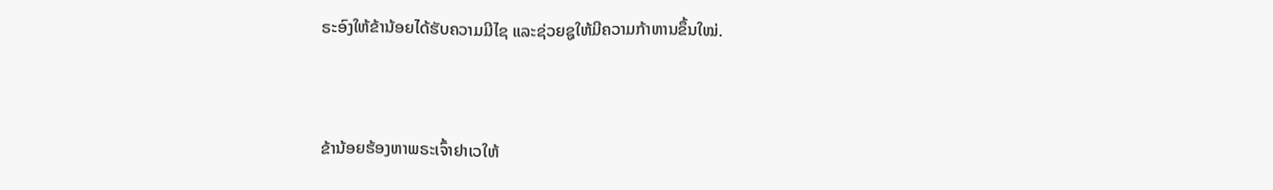ຣະອົງໃຫ້ຂ້ານ້ອຍໄດ້ຮັບຄວາມມີໄຊ ແລະຊ່ວຍຊູໃຫ້ມີຄວາມກ້າຫານຂຶ້ນໃໝ່.


ຂ້ານ້ອຍຮ້ອງຫາພຣະເຈົ້າຢາເວໃຫ້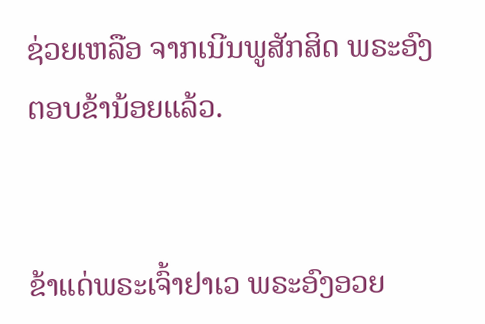ຊ່ວຍເຫລືອ ຈາກເນີນພູສັກສິດ ພຣະອົງຕອບຂ້ານ້ອຍແລ້ວ.


ຂ້າແດ່ພຣະເຈົ້າຢາເວ ພຣະອົງອວຍ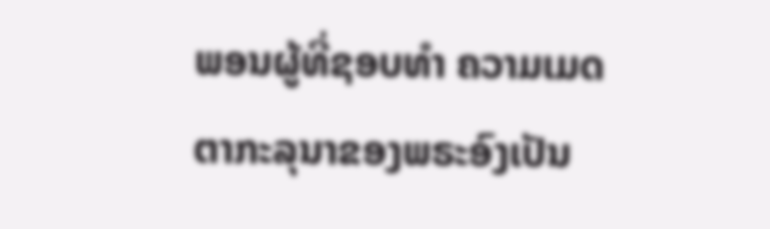ພອນຜູ້ທີ່ຊອບທຳ ຄວາມເມດຕາກະລຸນາຂອງພຣະອົງເປັນ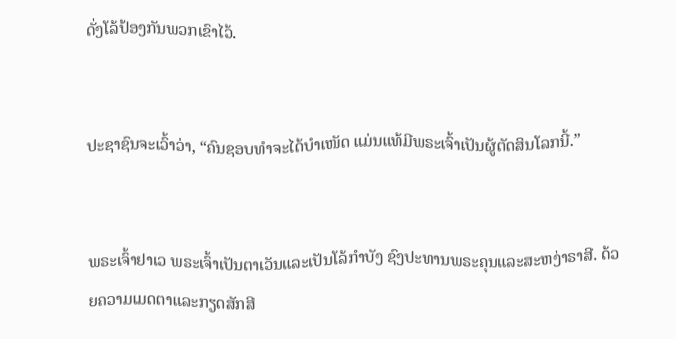ດັ່ງໂລ້ປ້ອງກັນພວກເຂົາໄວ້.


ປະຊາຊົນຈະເວົ້າວ່າ, “ຄົນຊອບທຳຈະໄດ້ບຳເໜັດ ແມ່ນແທ້ມີພຣະເຈົ້າເປັນຜູ້ຕັດສິນໂລກນີ້.”


ພຣະເຈົ້າຢາເວ ພຣະເຈົ້າເປັນຕາເວັນແລະເປັນໂລ້ກຳບັງ ຊົງປະທານພຣະຄຸນແລະສະຫງ່າຣາສີ. ດ້ວຍຄວາມເມດຕາແລະກຽດສັກສີ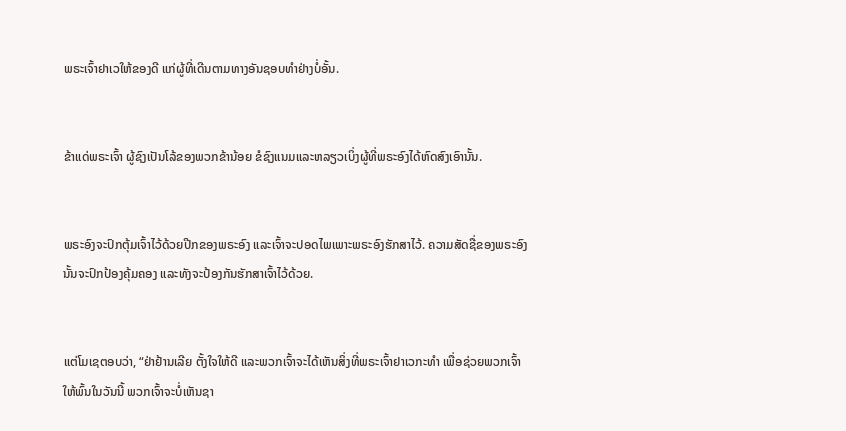ພຣະເຈົ້າຢາເວໃຫ້ຂອງດີ ແກ່ຜູ້ທີ່ເດີນຕາມທາງອັນຊອບທຳຢ່າງບໍ່ອັ້ນ.


ຂ້າແດ່ພຣະເຈົ້າ ຜູ້ຊົງເປັນໂລ້ຂອງພວກຂ້ານ້ອຍ ຂໍຊົງແນມແລະຫລຽວເບິ່ງຜູ້ທີ່ພຣະອົງໄດ້ຫົດສົງເອົານັ້ນ.


ພຣະອົງຈະປົກຕຸ້ມເຈົ້າໄວ້ດ້ວຍປີກຂອງພຣະອົງ ແລະເຈົ້າຈະປອດໄພເພາະພຣະອົງຮັກສາໄວ້. ຄວາມສັດຊື່ຂອງພຣະອົງນັ້ນຈະປົກປ້ອງຄຸ້ມຄອງ ແລະທັງຈະປ້ອງກັນຮັກສາເຈົ້າໄວ້ດ້ວຍ.


ແຕ່ໂມເຊຕອບວ່າ, “ຢ່າຢ້ານເລີຍ ຕັ້ງໃຈໃຫ້ດີ ແລະພວກເຈົ້າຈະໄດ້ເຫັນສິ່ງທີ່ພຣະເຈົ້າຢາເວກະທຳ ເພື່ອຊ່ວຍພວກເຈົ້າໃຫ້ພົ້ນໃນວັນນີ້ ພວກເຈົ້າຈະບໍ່ເຫັນຊາ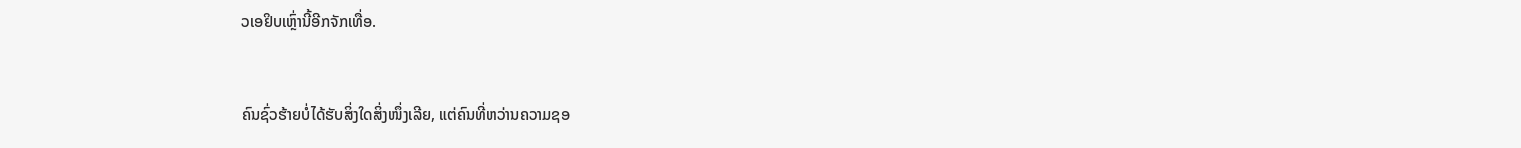ວເອຢິບເຫຼົ່ານີ້ອີກຈັກເທື່ອ.


ຄົນຊົ່ວຮ້າຍບໍ່ໄດ້ຮັບສິ່ງໃດສິ່ງໜຶ່ງເລີຍ, ແຕ່ຄົນທີ່ຫວ່ານຄວາມຊອ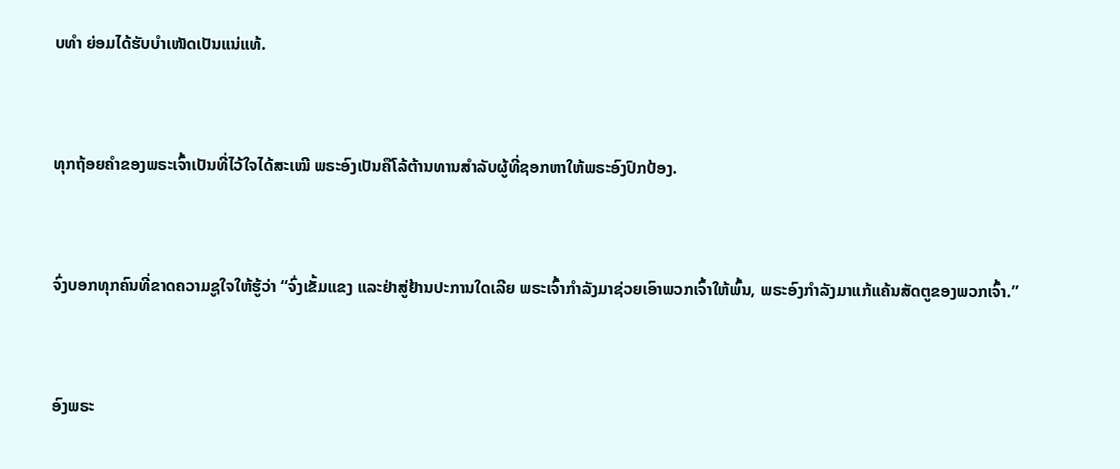ບທຳ ຍ່ອມໄດ້ຮັບບຳເໜັດເປັນແນ່ແທ້.


ທຸກຖ້ອຍຄຳຂອງພຣະເຈົ້າເປັນທີ່ໄວ້ໃຈໄດ້ສະເໝີ ພຣະອົງເປັນຄືໂລ້ຕ້ານທານສຳລັບຜູ້ທີ່ຊອກຫາໃຫ້ພຣະອົງປົກປ້ອງ.


ຈົ່ງບອກທຸກຄົນທີ່ຂາດຄວາມຊູໃຈໃຫ້ຮູ້ວ່າ “ຈົ່ງເຂັ້ມແຂງ ແລະຢ່າສູ່ຢ້ານປະການໃດເລີຍ ພຣະເຈົ້າກຳລັງມາຊ່ວຍເອົາພວກເຈົ້າໃຫ້ພົ້ນ, ພຣະອົງກຳລັງມາແກ້ແຄ້ນສັດຕູຂອງພວກເຈົ້າ.”


ອົງພຣະ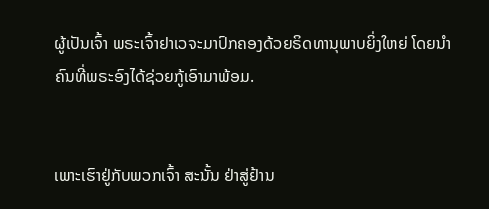ຜູ້ເປັນເຈົ້າ ພຣະເຈົ້າຢາເວຈະມາປົກຄອງດ້ວຍຣິດທານຸພາບຍິ່ງໃຫຍ່ ໂດຍນຳຄົນທີ່ພຣະອົງໄດ້ຊ່ວຍກູ້ເອົາມາພ້ອມ.


ເພາະເຮົາຢູ່ກັບພວກເຈົ້າ ສະນັ້ນ ຢ່າສູ່ຢ້ານ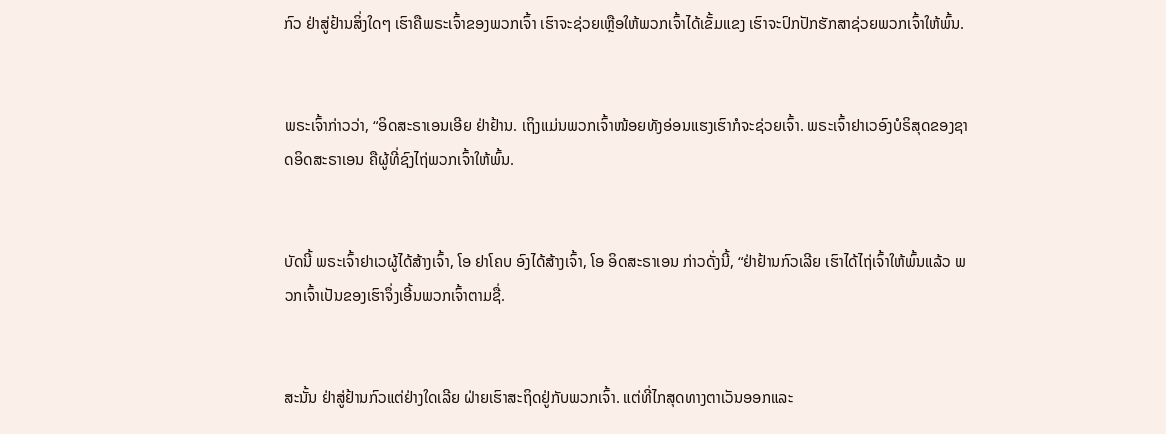ກົວ ຢ່າສູ່ຢ້ານສິ່ງໃດໆ ເຮົາຄືພຣະເຈົ້າຂອງພວກເຈົ້າ ເຮົາຈະຊ່ວຍເຫຼືອໃຫ້ພວກເຈົ້າໄດ້ເຂັ້ມແຂງ ເຮົາຈະປົກປັກຮັກສາຊ່ວຍພວກເຈົ້າໃຫ້ພົ້ນ.


ພຣະເຈົ້າກ່າວວ່າ, “ອິດສະຣາເອນເອີຍ ຢ່າຢ້ານ. ເຖິງແມ່ນພວກເຈົ້າໜ້ອຍທັງອ່ອນແຮງເຮົາກໍຈະຊ່ວຍເຈົ້າ. ພຣະເຈົ້າຢາເວອົງບໍຣິສຸດຂອງຊາດອິດສະຣາເອນ ຄືຜູ້ທີ່ຊົງໄຖ່ພວກເຈົ້າໃຫ້ພົ້ນ.


ບັດນີ້ ພຣະເຈົ້າຢາເວຜູ້ໄດ້ສ້າງເຈົ້າ, ໂອ ຢາໂຄບ ອົງໄດ້ສ້າງເຈົ້າ, ໂອ ອິດສະຣາເອນ ກ່າວດັ່ງນີ້, “ຢ່າຢ້ານກົວເລີຍ ເຮົາໄດ້ໄຖ່ເຈົ້າໃຫ້ພົ້ນແລ້ວ ພວກເຈົ້າເປັນຂອງເຮົາຈຶ່ງເອີ້ນພວກເຈົ້າຕາມຊື່.


ສະນັ້ນ ຢ່າສູ່ຢ້ານກົວແຕ່ຢ່າງໃດເລີຍ ຝ່າຍເຮົາສະຖິດຢູ່ກັບພວກເຈົ້າ. ແຕ່ທີ່ໄກສຸດທາງຕາເວັນອອກແລະ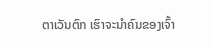ຕາເວັນຕົກ ເຮົາຈະນຳຄົນຂອງເຈົ້າ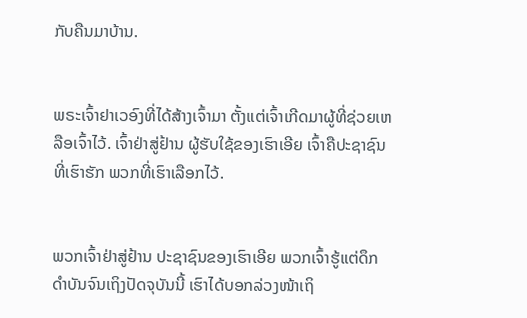ກັບຄືນມາບ້ານ.


ພຣະເຈົ້າຢາເວອົງທີ່ໄດ້ສ້າງເຈົ້າມາ ຕັ້ງແຕ່ເຈົ້າເກີດມາຜູ້ທີ່ຊ່ວຍເຫລືອເຈົ້າໄວ້. ເຈົ້າຢ່າສູ່ຢ້ານ ຜູ້ຮັບໃຊ້ຂອງເຮົາເອີຍ ເຈົ້າຄືປະຊາຊົນທີ່ເຮົາຮັກ ພວກທີ່ເຮົາເລືອກໄວ້.


ພວກເຈົ້າຢ່າສູ່ຢ້ານ ປະຊາຊົນຂອງເຮົາເອີຍ ພວກເຈົ້າຮູ້ແຕ່ດຶກດຳບັນຈົນເຖິງປັດຈຸບັນນີ້ ເຮົາໄດ້ບອກລ່ວງໜ້າເຖິ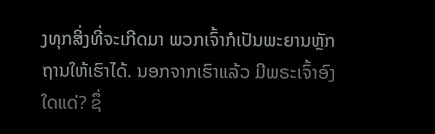ງທຸກສິ່ງທີ່ຈະເກີດມາ ພວກເຈົ້າກໍເປັນພະຍານຫຼັກຖານໃຫ້ເຮົາໄດ້. ນອກຈາກເຮົາແລ້ວ ມີພຣະເຈົ້າອົງໃດແດ່? ຊຶ່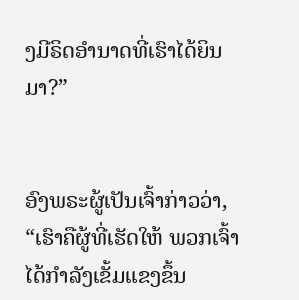ງມີຣິດອຳນາດທີ່ເຮົາໄດ້ຍິນມາ?”


ອົງພຣະຜູ້ເປັນເຈົ້າກ່າວວ່າ, “ເຮົາຄືຜູ້ທີ່ເຮັດໃຫ້ ພວກເຈົ້າໄດ້ກຳລັງເຂັ້ມແຂງຂຶ້ນ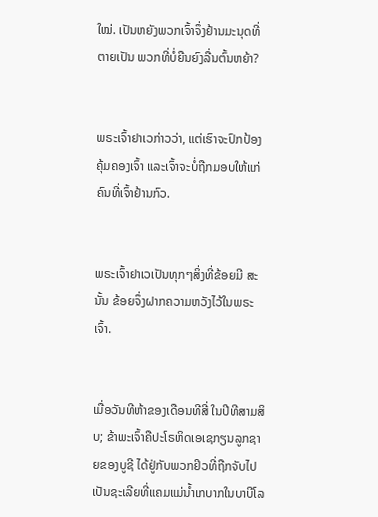ໃໝ່. ເປັນຫຍັງພວກເຈົ້າຈຶ່ງຢ້ານມະນຸດທີ່ຕາຍເປັນ ພວກທີ່ບໍ່ຍືນຍົງລື່ນຕົ້ນຫຍ້າ?


ພຣະເຈົ້າຢາເວກ່າວວ່າ, ແຕ່ເຮົາຈະປົກປ້ອງຄຸ້ມຄອງເຈົ້າ ແລະເຈົ້າຈະບໍ່ຖືກມອບໃຫ້ແກ່ຄົນທີ່ເຈົ້າຢ້ານກົວ.


ພຣະເຈົ້າຢາເວເປັນທຸກໆສິ່ງທີ່ຂ້ອຍມີ ສະນັ້ນ ຂ້ອຍຈຶ່ງຝາກຄວາມຫວັງໄວ້ໃນພຣະເຈົ້າ.


ເມື່ອວັນທີຫ້າຂອງເດືອນທີສີ່ ໃນປີທີສາມສິບ; ຂ້າພະເຈົ້າຄືປະໂຣຫິດເອເຊກຽນລູກຊາຍຂອງບູຊີ ໄດ້ຢູ່ກັບພວກຢິວທີ່ຖືກຈັບໄປເປັນຊະເລີຍທີ່ແຄມແມ່ນໍ້າເກບາກໃນບາບີໂລ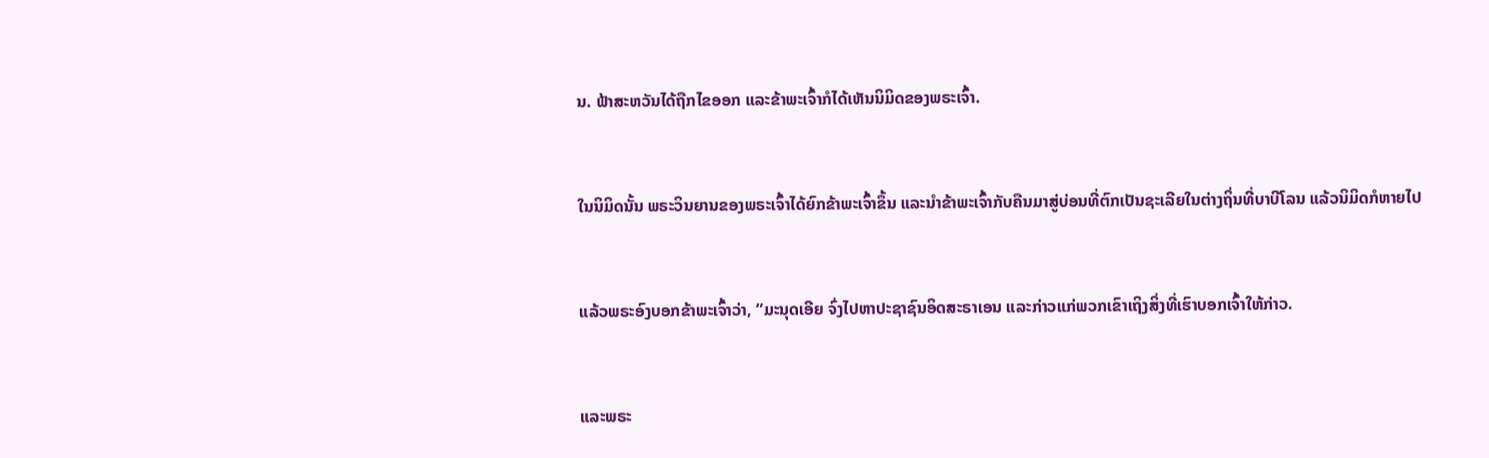ນ. ຟ້າສະຫວັນໄດ້ຖືກໄຂອອກ ແລະຂ້າພະເຈົ້າກໍໄດ້ເຫັນນິມິດຂອງພຣະເຈົ້າ.


ໃນນິມິດນັ້ນ ພຣະວິນຍານຂອງພຣະເຈົ້າໄດ້ຍົກຂ້າພະເຈົ້າຂຶ້ນ ແລະນຳຂ້າພະເຈົ້າກັບຄືນມາສູ່ບ່ອນທີ່ຕົກເປັນຊະເລີຍໃນຕ່າງຖິ່ນທີ່ບາບີໂລນ ແລ້ວນິມິດກໍຫາຍໄປ


ແລ້ວພຣະອົງບອກຂ້າພະເຈົ້າວ່າ, “ມະນຸດເອີຍ ຈົ່ງໄປຫາປະຊາຊົນອິດສະຣາເອນ ແລະກ່າວແກ່ພວກເຂົາເຖິງສິ່ງທີ່ເຮົາບອກເຈົ້າໃຫ້ກ່າວ.


ແລະພຣະ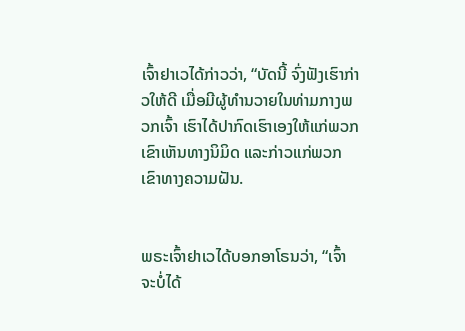ເຈົ້າຢາເວໄດ້ກ່າວວ່າ, “ບັດນີ້ ຈົ່ງຟັງເຮົາກ່າວໃຫ້ດີ ເມື່ອມີຜູ້ທຳນວາຍໃນທ່າມກາງພວກເຈົ້າ ເຮົາໄດ້ປາກົດເຮົາເອງໃຫ້ແກ່ພວກເຂົາເຫັນທາງນິມິດ ແລະກ່າວແກ່ພວກເຂົາທາງຄວາມຝັນ.


ພຣະເຈົ້າຢາເວໄດ້ບອກອາໂຣນວ່າ, “ເຈົ້າຈະບໍ່ໄດ້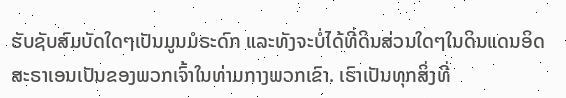ຮັບຊັບສົມບັດໃດໆເປັນມູນມໍຣະດົກ ແລະທັງຈະບໍ່ໄດ້ທີ່ດິນສ່ວນໃດໆໃນດິນແດນອິດສະຣາເອນເປັນຂອງພວກເຈົ້າໃນທ່າມກາງພວກເຂົາ. ເຮົາເປັນທຸກສິ່ງທີ່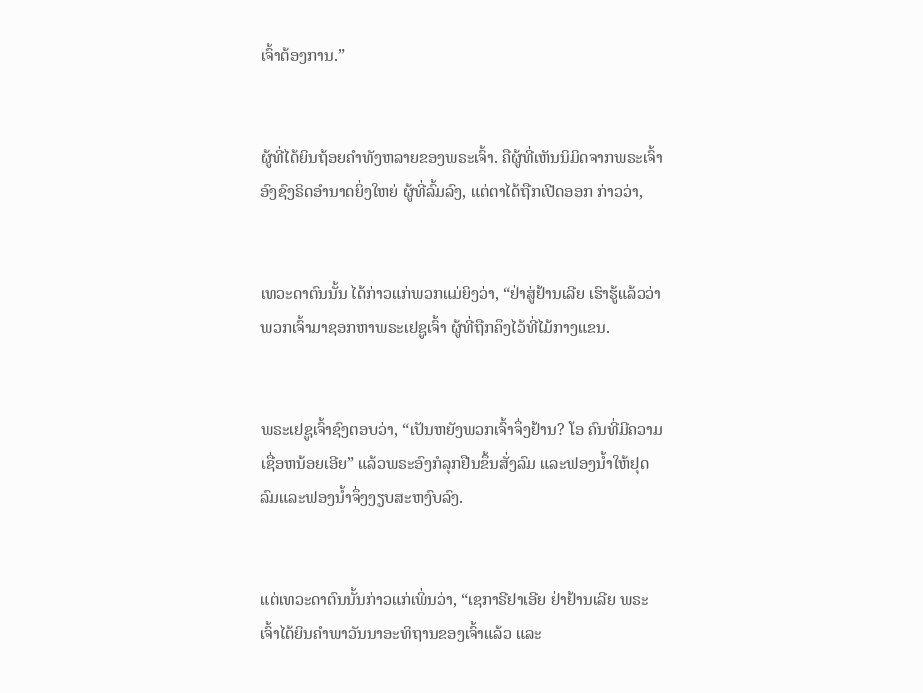ເຈົ້າຕ້ອງການ.”


ຜູ້ທີ່ໄດ້ຍິນຖ້ອຍຄຳທັງຫລາຍຂອງພຣະເຈົ້າ. ຄືຜູ້ທີ່ເຫັນນິມິດຈາກພຣະເຈົ້າ ອົງຊົງຣິດອຳນາດຍິ່ງໃຫຍ່ ຜູ້ທີ່ລົ້ມລົງ, ແຕ່ຕາໄດ້ຖືກເປີດອອກ ກ່າວວ່າ,


ເທວະດາຕົນນັ້ນ ໄດ້ກ່າວແກ່ພວກແມ່ຍິງວ່າ, “ຢ່າສູ່ຢ້ານເລີຍ ເຮົາຮູ້ແລ້ວວ່າ ພວກເຈົ້າມາຊອກຫາພຣະເຢຊູເຈົ້າ ຜູ້ທີ່ຖືກຄຶງໄວ້ທີ່ໄມ້ກາງແຂນ.


ພຣະເຢຊູເຈົ້າຊົງຕອບວ່າ, “ເປັນຫຍັງພວກເຈົ້າຈຶ່ງຢ້ານ? ໂອ ຄົນທີ່ມີຄວາມເຊື່ອຫນ້ອຍເອີຍ” ແລ້ວພຣະອົງກໍລຸກຢືນຂຶ້ນສັ່ງລົມ ແລະຟອງນໍ້າໃຫ້ຢຸດ ລົມແລະຟອງນໍ້າຈຶ່ງງຽບສະຫງົບລົງ.


ແຕ່ເທວະດາຕົນນັ້ນກ່າວແກ່ເພິ່ນວ່າ, “ເຊກາຣີຢາເອີຍ ຢ່າຢ້ານເລີຍ ພຣະເຈົ້າໄດ້ຍິນຄຳພາວັນນາອະທິຖານຂອງເຈົ້າແລ້ວ ແລະ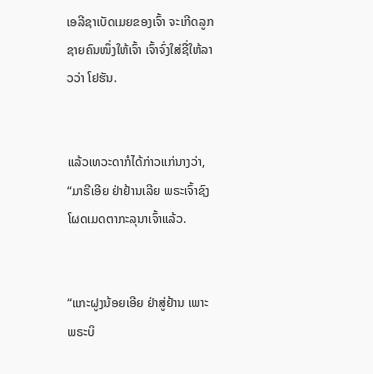ເອລີຊາເບັດເມຍຂອງເຈົ້າ ຈະເກີດລູກຊາຍຄົນໜຶ່ງໃຫ້ເຈົ້າ ເຈົ້າຈົ່ງໃສ່ຊື່ໃຫ້ລາວວ່າ ໂຢຮັນ.


ແລ້ວເທວະດາກໍໄດ້ກ່າວແກ່ນາງວ່າ, “ມາຣີເອີຍ ຢ່າຢ້ານເລີຍ ພຣະເຈົ້າຊົງໂຜດເມດຕາກະລຸນາເຈົ້າແລ້ວ.


“ແກະຝູງນ້ອຍເອີຍ ຢ່າສູ່ຢ້ານ ເພາະພຣະບິ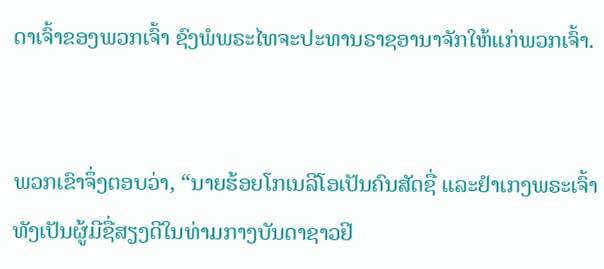ດາເຈົ້າຂອງພວກເຈົ້າ ຊົງພໍພຣະໄທຈະປະທານຣາຊອານາຈັກໃຫ້ແກ່ພວກເຈົ້າ.


ພວກເຂົາຈຶ່ງຕອບວ່າ, “ນາຍຮ້ອຍໂກເນລີໂອເປັນຄົນສັດຊື່ ແລະຢຳເກງພຣະເຈົ້າ ທັງເປັນຜູ້ມີຊື່ສຽງດີໃນທ່າມກາງບັນດາຊາວຢິ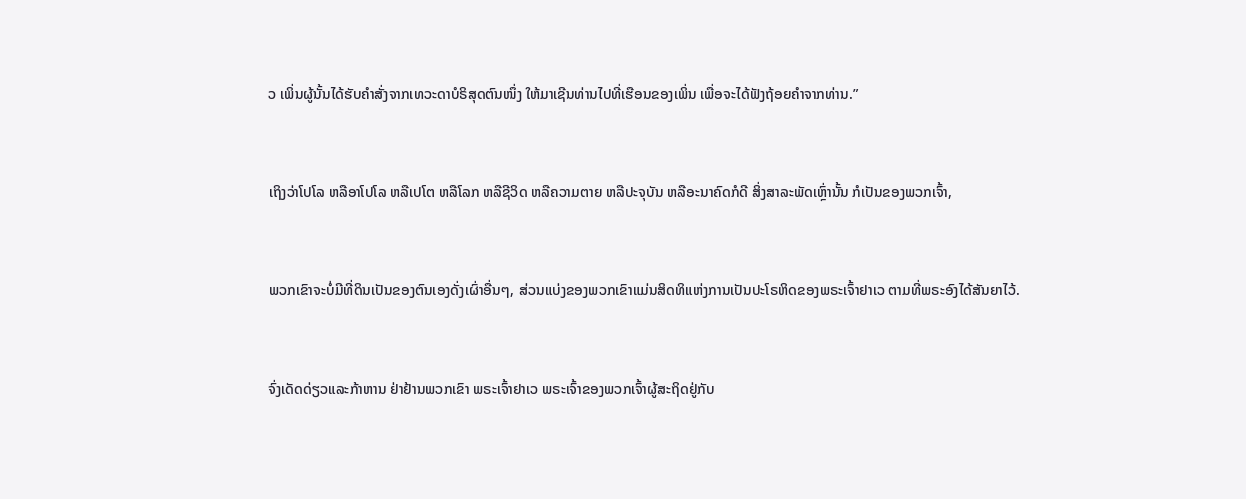ວ ເພິ່ນຜູ້ນັ້ນໄດ້ຮັບຄຳສັ່ງຈາກເທວະດາບໍຣິສຸດຕົນໜຶ່ງ ໃຫ້ມາເຊີນທ່ານໄປທີ່ເຮືອນຂອງເພິ່ນ ເພື່ອຈະໄດ້ຟັງຖ້ອຍຄຳຈາກທ່ານ.”


ເຖິງວ່າໂປໂລ ຫລືອາໂປໂລ ຫລືເປໂຕ ຫລືໂລກ ຫລືຊີວິດ ຫລືຄວາມຕາຍ ຫລືປະຈຸບັນ ຫລືອະນາຄົດກໍດີ ສິ່ງສາລະພັດເຫຼົ່ານັ້ນ ກໍເປັນຂອງພວກເຈົ້າ,


ພວກເຂົາຈະບໍ່ມີທີ່ດິນເປັນຂອງຕົນເອງດັ່ງເຜົ່າອື່ນໆ, ສ່ວນແບ່ງຂອງພວກເຂົາແມ່ນສິດທິແຫ່ງການເປັນປະໂຣຫິດຂອງພຣະເຈົ້າຢາເວ ຕາມທີ່ພຣະອົງໄດ້ສັນຍາໄວ້.


ຈົ່ງເດັດດ່ຽວແລະກ້າຫານ ຢ່າຢ້ານພວກເຂົາ ພຣະເຈົ້າຢາເວ ພຣະເຈົ້າຂອງພວກເຈົ້າຜູ້ສະຖິດຢູ່ກັບ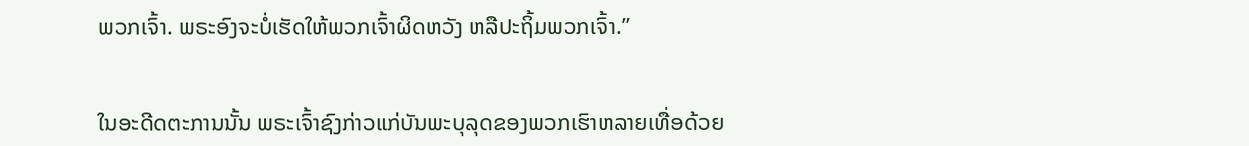ພວກເຈົ້າ. ພຣະອົງຈະບໍ່ເຮັດໃຫ້ພວກເຈົ້າຜິດຫວັງ ຫລືປະຖິ້ມພວກເຈົ້າ.”


ໃນອະດີດຕະການນັ້ນ ພຣະເຈົ້າຊົງກ່າວແກ່ບັນພະບຸລຸດຂອງພວກເຮົາຫລາຍເທື່ອດ້ວຍ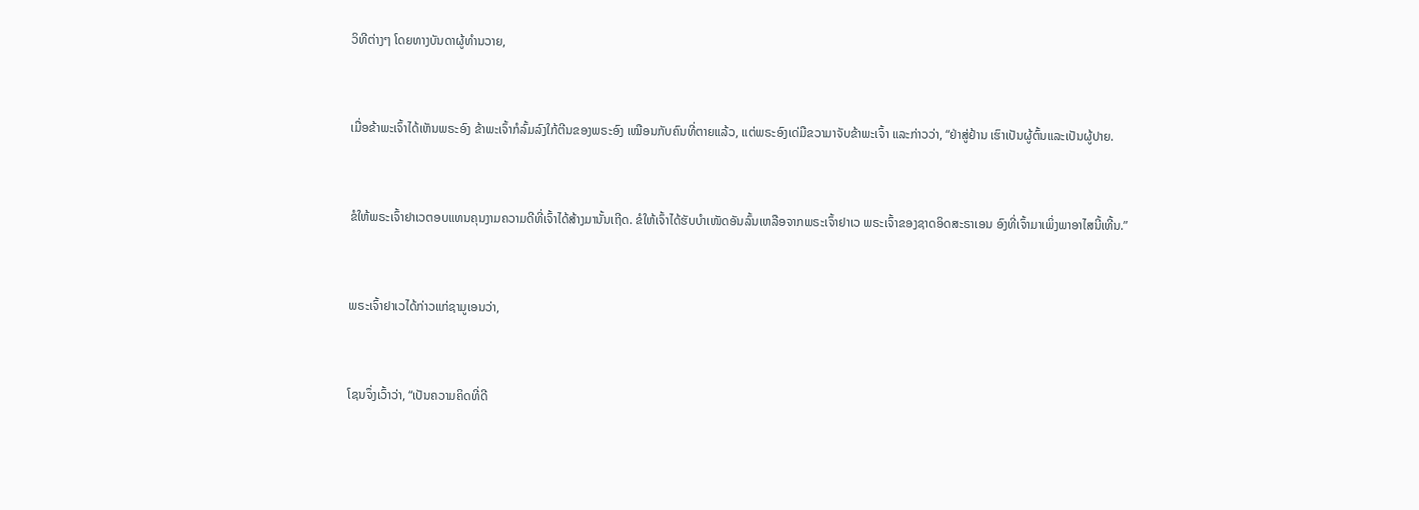ວິທີຕ່າງໆ ໂດຍທາງບັນດາຜູ້ທຳນວາຍ,


ເມື່ອຂ້າພະເຈົ້າໄດ້ເຫັນພຣະອົງ ຂ້າພະເຈົ້າກໍລົ້ມລົງໃກ້ຕີນຂອງພຣະອົງ ເໝືອນກັບຄົນທີ່ຕາຍແລ້ວ, ແຕ່ພຣະອົງເດ່ມືຂວາມາຈັບຂ້າພະເຈົ້າ ແລະກ່າວວ່າ, “ຢ່າສູ່ຢ້ານ ເຮົາເປັນຜູ້ຕົ້ນແລະເປັນຜູ້ປາຍ.


ຂໍໃຫ້ພຣະເຈົ້າຢາເວຕອບແທນຄຸນງາມຄວາມດີທີ່ເຈົ້າໄດ້ສ້າງມານັ້ນເຖີດ. ຂໍໃຫ້ເຈົ້າໄດ້ຮັບບຳເໜັດອັນລົ້ນເຫລືອຈາກພຣະເຈົ້າຢາເວ ພຣະເຈົ້າຂອງຊາດອິດສະຣາເອນ ອົງທີ່ເຈົ້າມາເພິ່ງພາອາໄສນີ້ເທີ້ນ.”


ພຣະເຈົ້າຢາເວໄດ້ກ່າວແກ່ຊາມູເອນວ່າ,


ໂຊນຈຶ່ງເວົ້າວ່າ, “ເປັນຄວາມຄິດທີ່ດີ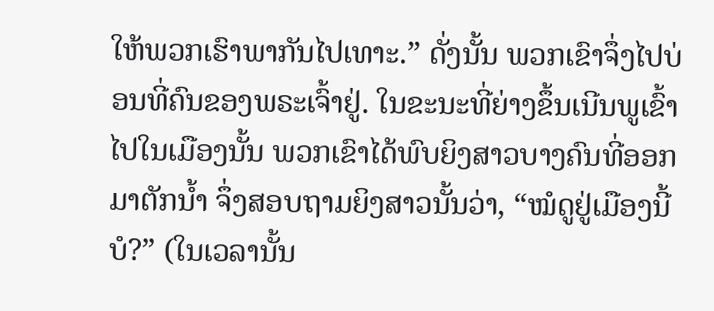ໃຫ້ພວກເຮົາພາກັນໄປເທາະ.” ດັ່ງນັ້ນ ພວກເຂົາຈຶ່ງໄປບ່ອນທີ່ຄົນຂອງພຣະເຈົ້າຢູ່. ໃນຂະນະທີ່ຍ່າງຂຶ້ນເນີນພູເຂົ້າໄປໃນເມືອງນັ້ນ ພວກເຂົາໄດ້ພົບຍິງສາວບາງຄົນທີ່ອອກມາຕັກນໍ້າ ຈຶ່ງສອບຖາມຍິງສາວນັ້ນວ່າ, “ໝໍດູຢູ່ເມືອງນີ້ບໍ?” (ໃນເວລານັ້ນ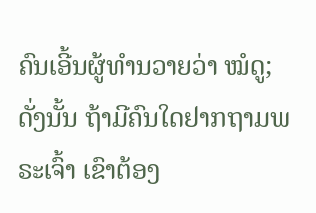ຄົນເອີ້ນຜູ້ທຳນວາຍວ່າ ໝໍດູ; ດັ່ງນັ້ນ ຖ້າມີຄົນໃດຢາກຖາມພຣະເຈົ້າ ເຂົາຕ້ອງ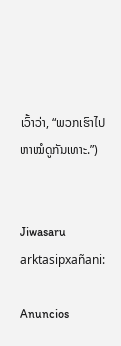ເວົ້າວ່າ, “ພວກເຮົາໄປຫາໝໍດູກັນເທາະ.”)


Jiwasaru arktasipxañani:

Anuncios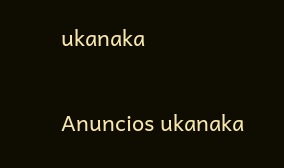ukanaka


Anuncios ukanaka